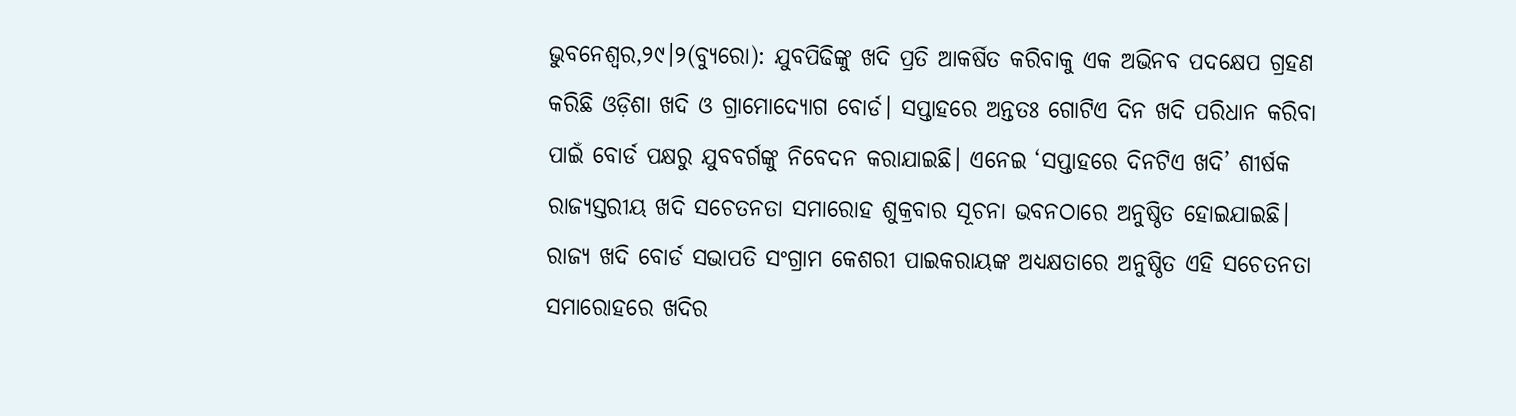ଭୁବନେଶ୍ୱର,୨୯।୨(ବ୍ୟୁରୋ): ଯୁବପିଢିଙ୍କୁ ଖଦି ପ୍ରତି ଆକର୍ଷିତ କରିବାକୁ ଏକ ଅଭିନବ ପଦକ୍ଷେପ ଗ୍ରହଣ କରିଛି ଓଡ଼ିଶା ଖଦି ଓ ଗ୍ରାମୋଦ୍ୟୋଗ ବୋର୍ଡ। ସପ୍ତାହରେ ଅନ୍ତତଃ ଗୋଟିଏ ଦିନ ଖଦି ପରିଧାନ କରିବା ପାଇଁ ବୋର୍ଡ ପକ୍ଷରୁ ଯୁବବର୍ଗଙ୍କୁ ନିବେଦନ କରାଯାଇଛି। ଏନେଇ ‘ସପ୍ତାହରେ ଦିନଟିଏ ଖଦି’ ଶୀର୍ଷକ ରାଜ୍ୟସ୍ତରୀୟ ଖଦି ସଚେତନତା ସମାରୋହ ଶୁକ୍ରବାର ସୂଚନା ଭବନଠାରେ ଅନୁଷ୍ଠିତ ହୋଇଯାଇଛି। ରାଜ୍ୟ ଖଦି ବୋର୍ଡ ସଭାପତି ସଂଗ୍ରାମ କେଶରୀ ପାଇକରାୟଙ୍କ ଅଧ୍ୟକ୍ଷତାରେ ଅନୁଷ୍ଠିତ ଏହି ସଚେତନତା ସମାରୋହରେ ଖଦିର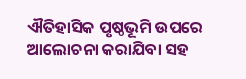ଐତିହାସିକ ପୃଷ୍ଠଭୂମି ଉପରେ ଆଲୋଚନା କରାଯିବା ସହ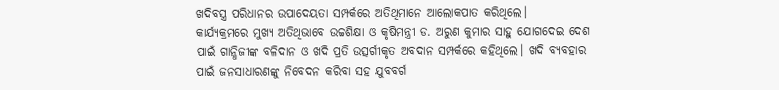ଖଦିବସ୍ତ୍ର ପରିଧାନର ଉପାଦେୟତା ସମ୍ପର୍କରେ ଅତିଥିମାନେ ଆଲୋକପାତ କରିଥିଲେ।
କାର୍ଯ୍ୟକ୍ରମରେ ମୁଖ୍ୟ ଅତିଥିଭାବେ ଉଚ୍ଚଶିକ୍ଷା ଓ କୃଷିମନ୍ତ୍ରୀ ଡ. ଅରୁଣ କୁମାର ସାହୁ ଯୋଗଦେଇ ଦେଶ ପାଇଁ ଗାନ୍ଧିଜୀଙ୍କ ବଳିଦାନ ଓ ଖଦି ପ୍ରତି ଉତ୍ସର୍ଗୀକୃତ ଅବଦାନ ସମ୍ପର୍କରେ କହିଥିଲେ। ଖଦି ବ୍ୟବହାର ପାଇଁ ଜନସାଧାରଣଙ୍କୁ ନିବେଦନ କରିବା ସହ ଯୁବବର୍ଗ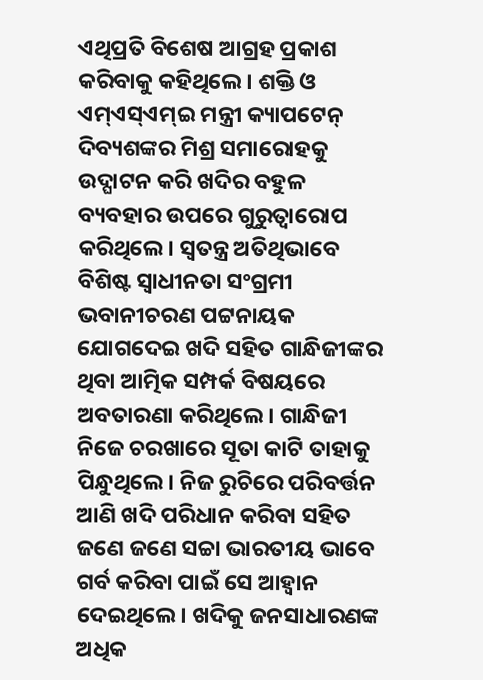ଏଥିପ୍ରତି ବିଶେଷ ଆଗ୍ରହ ପ୍ରକାଶ କରିବାକୁ କହିଥିଲେ। ଶକ୍ତି ଓ ଏମ୍ଏସ୍ଏମ୍ଇ ମନ୍ତ୍ରୀ କ୍ୟାପଟେନ୍ ଦିବ୍ୟଶଙ୍କର ମିଶ୍ର ସମାରୋହକୁ ଉଦ୍ଘାଟନ କରି ଖଦିର ବହୁଳ ବ୍ୟବହାର ଉପରେ ଗୁରୁତ୍ୱାରୋପ କରିଥିଲେ। ସ୍ବତନ୍ତ୍ର ଅତିଥିଭାବେ ବିଶିଷ୍ଟ ସ୍ବାଧୀନତା ସଂଗ୍ରମୀ ଭବାନୀଚରଣ ପଟ୍ଟନାୟକ ଯୋଗଦେଇ ଖଦି ସହିତ ଗାନ୍ଧିଜୀଙ୍କର ଥିବା ଆତ୍ମିକ ସମ୍ପର୍କ ବିଷୟରେ ଅବତାରଣା କରିଥିଲେ। ଗାନ୍ଧିଜୀ ନିଜେ ଚରଖାରେ ସୂତା କାଟି ତାହାକୁ ପିନ୍ଧୁଥିଲେ। ନିଜ ରୁଚିରେ ପରିବର୍ତ୍ତନ ଆଣି ଖଦି ପରିଧାନ କରିବା ସହିତ ଜଣେ ଜଣେ ସଚ୍ଚା ଭାରତୀୟ ଭାବେ ଗର୍ବ କରିବା ପାଇଁ ସେ ଆହ୍ବାନ ଦେଇଥିଲେ। ଖଦିକୁ ଜନସାଧାରଣଙ୍କ ଅଧିକ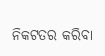ନିକଟତର କରିବା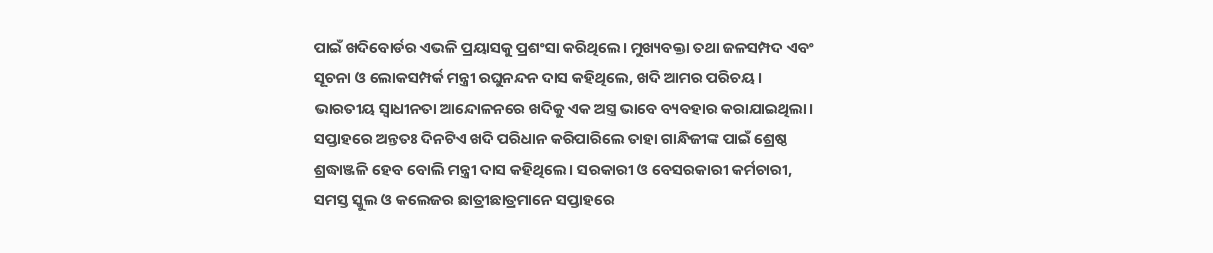ପାଇଁ ଖଦିବୋର୍ଡର ଏଭଳି ପ୍ରୟାସକୁ ପ୍ରଶଂସା କରିଥିଲେ। ମୁଖ୍ୟବକ୍ତା ତଥା ଜଳସମ୍ପଦ ଏବଂ ସୂଚନା ଓ ଲୋକସମ୍ପର୍କ ମନ୍ତ୍ରୀ ରଘୁନନ୍ଦନ ଦାସ କହିଥିଲେ, ଖଦି ଆମର ପରିଚୟ। ଭାରତୀୟ ସ୍ବାଧୀନତା ଆନ୍ଦୋଳନରେ ଖଦିକୁ ଏକ ଅସ୍ତ୍ର ଭାବେ ବ୍ୟବହାର କରାଯାଇଥିଲା। ସପ୍ତାହରେ ଅନ୍ତତଃ ଦିନଟିଏ ଖଦି ପରିଧାନ କରିପାରିଲେ ତାହା ଗାନ୍ଧିଜୀଙ୍କ ପାଇଁ ଶ୍ରେଷ୍ଠ ଶ୍ରଦ୍ଧାଞ୍ଜଳି ହେବ ବୋଲି ମନ୍ତ୍ରୀ ଦାସ କହିଥିଲେ। ସରକାରୀ ଓ ବେସରକାରୀ କର୍ମଚାରୀ, ସମସ୍ତ ସ୍କୁଲ ଓ କଲେଜର ଛାତ୍ରୀଛାତ୍ରମାନେ ସପ୍ତାହରେ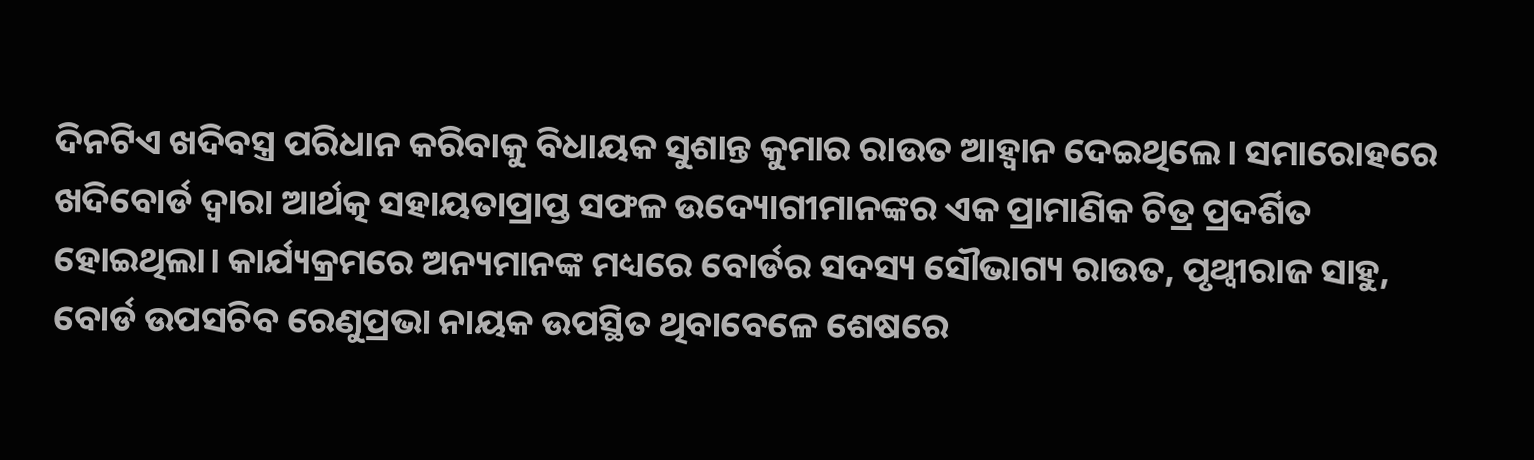ଦିନଟିଏ ଖଦିବସ୍ତ୍ର ପରିଧାନ କରିବାକୁ ବିଧାୟକ ସୁଶାନ୍ତ କୁମାର ରାଉତ ଆହ୍ବାନ ଦେଇଥିଲେ। ସମାରୋହରେ ଖଦିବୋର୍ଡ ଦ୍ୱାରା ଆର୍ଥତ୍କ ସହାୟତାପ୍ରାପ୍ତ ସଫଳ ଉଦ୍ୟୋଗୀମାନଙ୍କର ଏକ ପ୍ରାମାଣିକ ଚିତ୍ର ପ୍ରଦର୍ଶିତ ହୋଇଥିଲା। କାର୍ଯ୍ୟକ୍ରମରେ ଅନ୍ୟମାନଙ୍କ ମଧ୍ୟରେ ବୋର୍ଡର ସଦସ୍ୟ ସୌଭାଗ୍ୟ ରାଉତ, ପୃଥ୍ବୀରାଜ ସାହୁ, ବୋର୍ଡ ଉପସଚିବ ରେଣୁପ୍ରଭା ନାୟକ ଉପସ୍ଥିତ ଥିବାବେଳେ ଶେଷରେ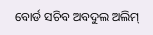ବୋର୍ଡ ସଚିବ ଅବଦୁଲ ଅଲିମ୍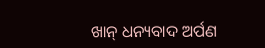ଖାନ୍ ଧନ୍ୟବାଦ ଅର୍ପଣ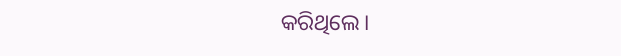କରିଥିଲେ।